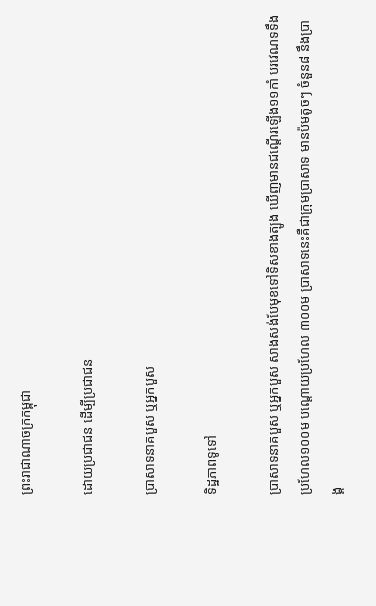ព្រះរាជាណាចក្រកម្ពុជា

ដោយប្រជាជន ដើម្បីប្រជាជន

ប្រាសាទនាគបួស ឬអ្នកបួស

ទិដ្ឋភាពទូទៅ

ប្រាសាទនាគបួស ឬអ្នកបួស សាងសង់បែមុខទៅទិសខាងត្បូង ឃើញមានជណ្ដើរឡើង១១កាំ បរវេណទទឹងប្រហែល១០០ម បណ្ដោយប្រហែល ៣០០ម ប្រាសាទនេះគឺជាក្រុមប្រាសាទ មានប៉មតូចៗ ចំនួន៨ នឹងប្រាង្គ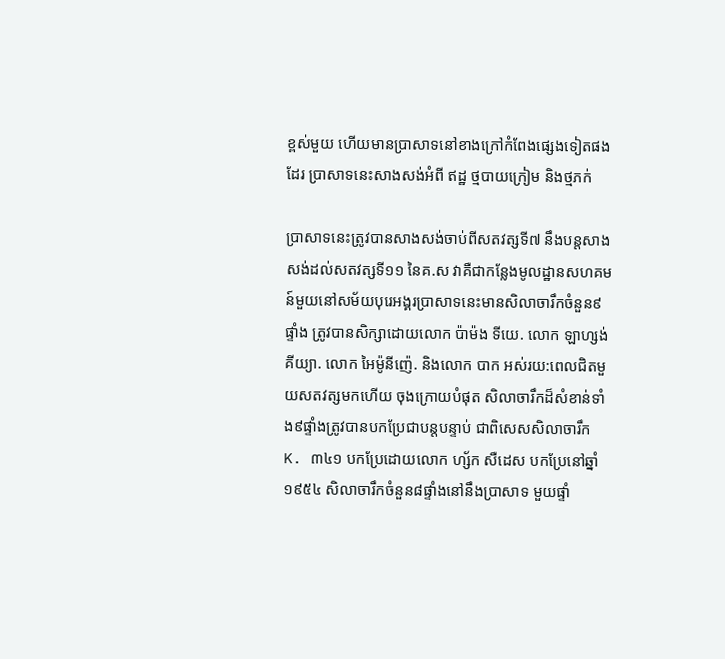ខ្ពស់មួយ ហើយមានប្រាសាទនៅខាងក្រៅកំពែងផ្សេងទៀតផងដែរ ប្រាសាទនេះសាងសង់អំពី ឥដ្ឋ ថ្មបាយក្រៀម និងថ្មភក់

ប្រាសាទនេះត្រូវបានសាងសង់ចាប់ពីសតវត្សទី៧ នឹងបន្តសាងសង់ដល់សតវត្សទី១១ នៃគ.ស វាគឺជាកន្លែងមូលដ្ឋានសហគមន៍មួយនៅសម័យបុរេអង្គរប្រាសាទនេះមានសិលាចារឹកចំនួន៩ផ្ទាំង ត្រូវបានសិក្សាដោយលោក ប៉ាម៉ង ទីយេ. លោក ឡាហ្សង់ គីយ្យា. លោក អៃម៉ូនីញ៉េ. និងលោក បាក អស់រយ:ពេលជិតមួយសតវត្សមកហើយ ចុងក្រោយបំផុត សិលាចារឹកដ៏សំខាន់ទាំង៩ផ្ទាំងត្រូវបានបកប្រែជាបន្តបន្ទាប់ ជាពិសេសសិលាចារឹក K. ៣៤១ បកប្រែដោយលោក ហ្ស័ក សឺដេស បកប្រែនៅឆ្នាំ ១៩៥៤ សិលាចារឹកចំនួន៨ផ្ទាំងនៅនឹងប្រាសាទ មួយផ្ទាំ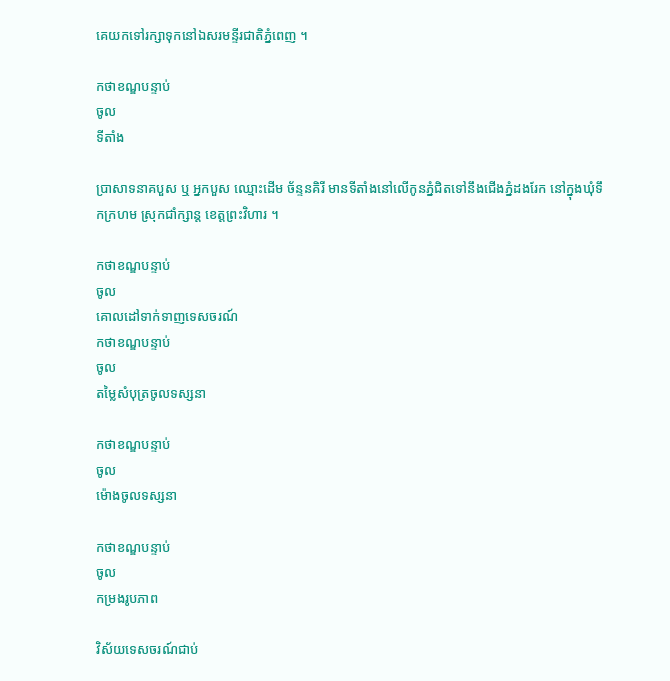គេយកទៅរក្សាទុកនៅឯសរមន្ទីរជាតិភ្នំពេញ ។

កថាខណ្ឌបន្ទាប់
ចូល
ទីតាំង

ប្រាសាទនាគបួស ឬ អ្នកបួស ឈ្មោះដើម ច័ន្ទនគិរី មានទីតាំងនៅលើកូនភ្នំជិតទៅនឹងជើងភ្នំដងរែក នៅក្នុងឃុំទឹកក្រហម ស្រុកជាំក្សាន្ត ខេត្តព្រះវិហារ ។

កថាខណ្ឌបន្ទាប់
ចូល
គោលដៅទាក់ទាញទេសចរណ៍
កថាខណ្ឌបន្ទាប់
ចូល
តម្លៃសំបុត្រចូលទស្សនា

កថាខណ្ឌបន្ទាប់
ចូល
ម៉ោងចូលទស្សនា

កថាខណ្ឌបន្ទាប់
ចូល
កម្រងរូបភាព

វិស័យទេសចរណ៍ជាប់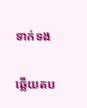ទាក់ទង

ឆ្លើយតប